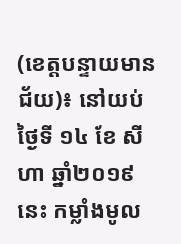(ខេត្តបន្ទាយមានជ័យ)៖ នៅយប់ថ្ងៃទី ១៤ ខែ សីហា ឆ្នាំ២០១៩នេះ កម្លាំងមូល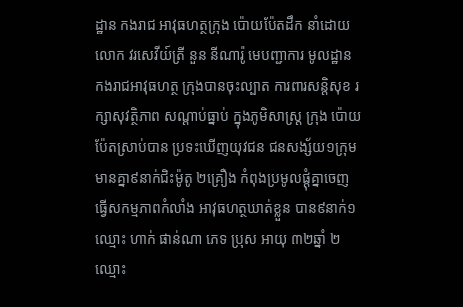ដ្ឋាន កងរាជ អាវុធហត្ថក្រុង ប៉ោយប៉ែតដឹក នាំដោយលោក វរសេវីយ៍ត្រី នួន នីណារ៉ូ មេបញ្ជាការ មូលដ្ឋាន កងរាជអាវុធហត្ថ ក្រុងបានចុះល្បាត ការពារសន្តិសុខ រក្សាសុវត្ថិភាព សណ្តាប់ធ្នាប់ ក្នុងភូមិសាស្រ្ត ក្រុង ប៉ោយប៉ែតស្រាប់បាន ប្រទះឃើញយុវជន ជនសង្ស័យ១ក្រុម មានគ្នា៩នាក់ជិះម៉ូតូ ២គ្រឿង កំពុងប្រមូលផ្តុំគ្នាចេញ ធ្វើសកម្មភាពកំលាំង អាវុធហត្ថឃាត់ខ្លួន បាន៩នាក់១ឈ្មោះ ហាក់ ផាន់ណា ភេទ ប្រុស អាយុ ៣២ឆ្នាំ ២ឈ្មោះ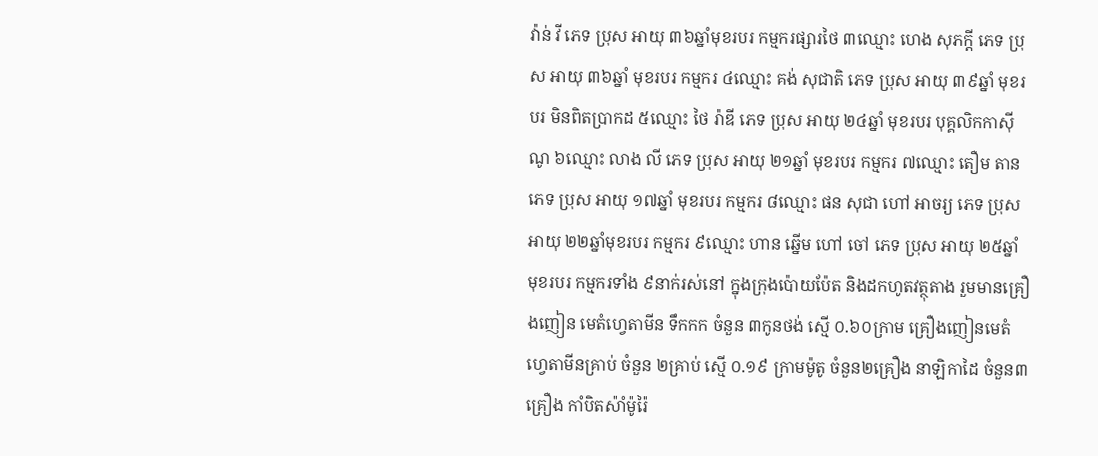វ៉ាន់ វី ភេទ ប្រុស អាយុ ៣៦ឆ្នាំមុខរបរ កម្មករផ្សារថៃ ៣ឈ្មោះ ហេង សុភក្តី ភេទ ប្រុស អាយុ ៣៦ឆ្នាំ មុខរបរ កម្មករ ៤ឈ្មោះ គង់ សុជាតិ ភេទ ប្រុស អាយុ ៣៩ឆ្នាំ មុខរបរ មិនពិតប្រាកដ ៥ឈ្មោះ ថៃ រ៉ាឌី ភេទ ប្រុស អាយុ ២៤ឆ្នាំ មុខរបរ បុគ្គលិកកាស៊ីណូ ៦ឈ្មោះ លាង លី ភេទ ប្រុស អាយុ ២១ឆ្នាំ មុខរបរ កម្មករ ៧ឈ្មោះ តឿម តាន ភេទ ប្រុស អាយុ ១៧ឆ្នាំ មុខរបរ កម្មករ ៨ឈ្មោះ ផន សុជា ហៅ អាចរ្យ ភេទ ប្រុស អាយុ ២២ឆ្នាំមុខរបរ កម្មករ ៩ឈ្មោះ ហាន ឆ្នើម ហៅ ចៅ ភេទ ប្រុស អាយុ ២៥ឆ្នាំ មុខរបរ កម្មករទាំង ៩នាក់រស់នៅ ក្នុងក្រុងប៉ោយប៉ែត និងដកហូតវត្ថុតាង រួមមានគ្រឿងញៀន មេតំហ្វេតាមីន ទឹកកក ចំនួន ៣កូនថង់ ស្មើ ០.៦០ក្រាម គ្រឿងញៀនមេតំ ហ្វេតាមីនគ្រាប់ ចំនួន ២គ្រាប់ ស្មើ ០.១៩ ក្រាមម៉ូតូ ចំនួន២គ្រឿង នាឡិកាដៃ ចំនួន៣គ្រឿង កាំបិតស៉ាំម៉ូរ៉ៃ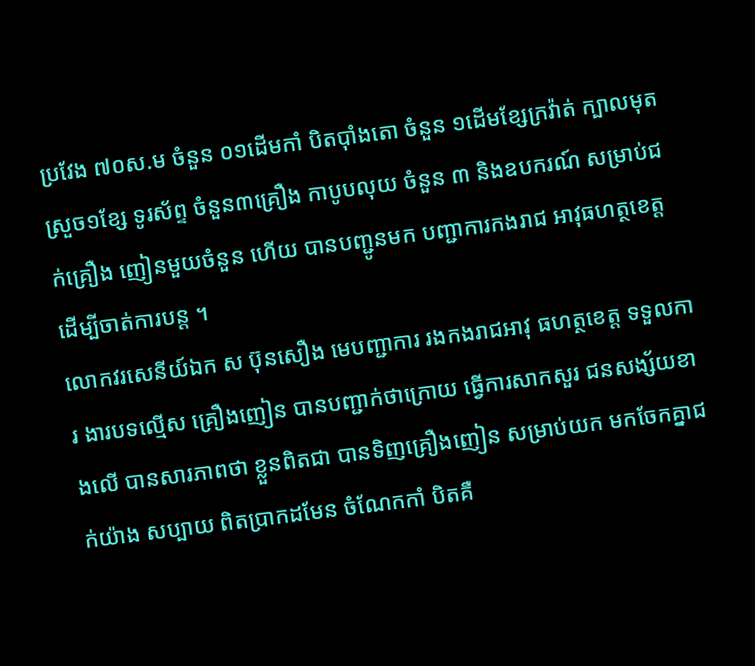ប្រវែង ៧០ស.ម ចំនួន ០១ដើមកាំ បិតប៉ាំងតោ ចំនួន ១ដើមខ្សែក្រវ៉ាត់ ក្បាលមុតស្រួច១ខ្សែ ទូរស័ព្ទ ចំនួន៣គ្រឿង កាបូបលុយ ចំនួន ៣ និងឧបករណ៍ សម្រាប់ជក់គ្រឿង ញៀនមួយចំនួន ហើយ បានបញ្ជូនមក បញ្ជាការកងរាជ អាវុធហត្ថខេត្ត ដើម្បីចាត់ការបន្ត ។
លោកវរសេនីយ៍ឯក ស ប៊ុនសឿង មេបញ្ជាការ រងកងរាជអាវុ ធហត្ថខេត្ត ទទួលការ ងារបទល្មើស គ្រឿងញៀន បានបញ្ជាក់ថាក្រោយ ធ្វើការសាកសួរ ជនសង្ស័យខាងលើ បានសារភាពថា ខ្លួនពិតជា បានទិញគ្រឿងញៀន សម្រាប់យក មកចែកគ្នាជក់យ៉ាង សប្បាយ ពិតប្រាកដមែន ចំណែកកាំ បិតគឺ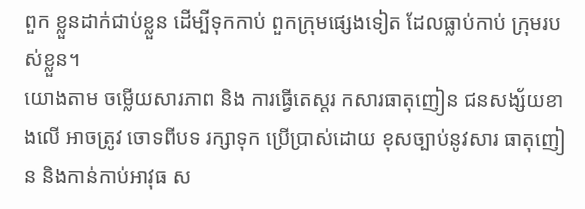ពួក ខ្លួនដាក់ជាប់ខ្លួន ដើម្បីទុកកាប់ ពួកក្រុមផ្សេងទៀត ដែលធ្លាប់កាប់ ក្រុមរបស់ខ្លួន។
យោងតាម ចម្លើយសារភាព និង ការធ្វើតេស្តរ កសារធាតុញៀន ជនសង្ស័យខាងលើ អាចត្រូវ ចោទពីបទ រក្សាទុក ប្រើប្រាស់ដោយ ខុសច្បាប់នូវសារ ធាតុញៀន និងកាន់កាប់អាវុធ ស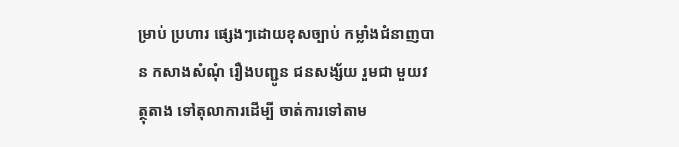ម្រាប់ ប្រហារ ផ្សេងៗដោយខុសច្បាប់ កម្លាំងជំនាញបាន កសាងសំណុំ រឿងបញ្ជូន ជនសង្ស័យ រួមជា មួយវត្ថុតាង ទៅតុលាការដើម្បី ចាត់ការទៅតាម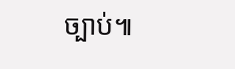ច្បាប់៕